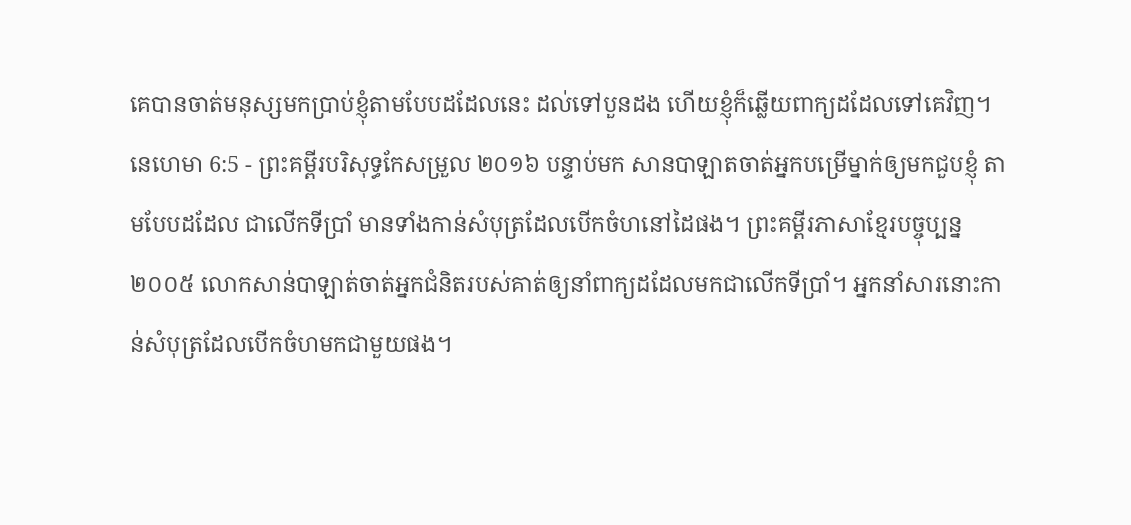គេបានចាត់មនុស្សមកប្រាប់ខ្ញុំតាមបែបដដែលនេះ ដល់ទៅបួនដង ហើយខ្ញុំក៏ឆ្លើយពាក្យដដែលទៅគេវិញ។
នេហេមា 6:5 - ព្រះគម្ពីរបរិសុទ្ធកែសម្រួល ២០១៦ បន្ទាប់មក សានបាឡាតចាត់អ្នកបម្រើម្នាក់ឲ្យមកជួបខ្ញុំ តាមបែបដដែល ជាលើកទីប្រាំ មានទាំងកាន់សំបុត្រដែលបើកចំហនៅដៃផង។ ព្រះគម្ពីរភាសាខ្មែរបច្ចុប្បន្ន ២០០៥ លោកសាន់បាឡាត់ចាត់អ្នកជំនិតរបស់គាត់ឲ្យនាំពាក្យដដែលមកជាលើកទីប្រាំ។ អ្នកនាំសារនោះកាន់សំបុត្រដែលបើកចំហមកជាមួយផង។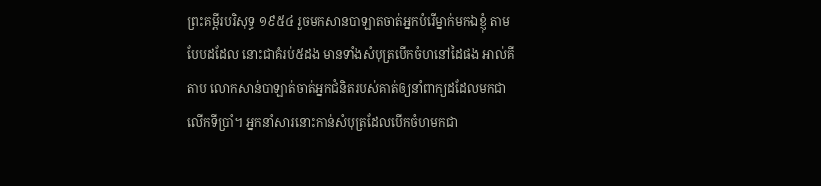ព្រះគម្ពីរបរិសុទ្ធ ១៩៥៤ រួចមកសានបាឡាតចាត់អ្នកបំរើម្នាក់មកឯខ្ញុំ តាមបែបដដែល នោះជាគំរប់៥ដង មានទាំងសំបុត្របើកចំហនៅដៃផង អាល់គីតាប លោកសាន់បាឡាត់ចាត់អ្នកជំនិតរបស់គាត់ឲ្យនាំពាក្យដដែលមកជាលើកទីប្រាំ។ អ្នកនាំសារនោះកាន់សំបុត្រដែលបើកចំហមកជា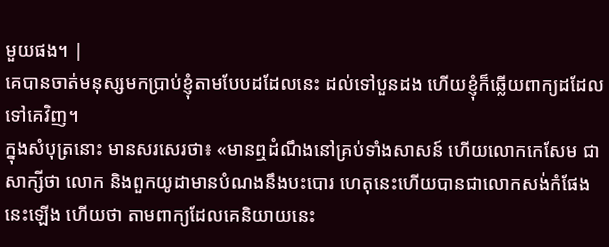មួយផង។ |
គេបានចាត់មនុស្សមកប្រាប់ខ្ញុំតាមបែបដដែលនេះ ដល់ទៅបួនដង ហើយខ្ញុំក៏ឆ្លើយពាក្យដដែលទៅគេវិញ។
ក្នុងសំបុត្រនោះ មានសរសេរថា៖ «មានឮដំណឹងនៅគ្រប់ទាំងសាសន៍ ហើយលោកកេសែម ជាសាក្សីថា លោក និងពួកយូដាមានបំណងនឹងបះបោរ ហេតុនេះហើយបានជាលោកសង់កំផែងនេះឡើង ហើយថា តាមពាក្យដែលគេនិយាយនេះ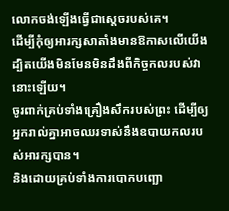លោកចង់ឡើងធ្វើជាស្តេចរបស់គេ។
ដើម្បីកុំឲ្យអារក្សសាតាំងមានឱកាសលើយើង ដ្បិតយើងមិនមែនមិនដឹងពីកិច្ចកលរបស់វានោះឡើយ។
ចូរពាក់គ្រប់ទាំងគ្រឿងសឹករបស់ព្រះ ដើម្បីឲ្យអ្នករាល់គ្នាអាចឈរទាស់នឹងឧបាយកលរបស់អារក្សបាន។
និងដោយគ្រប់ទាំងការបោកបញ្ឆោ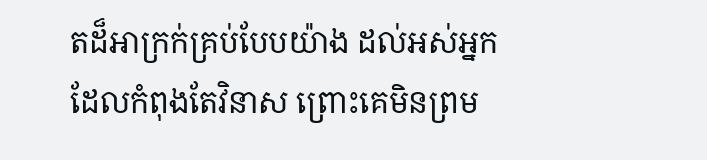តដ៏អាក្រក់គ្រប់បែបយ៉ាង ដល់អស់អ្នកដែលកំពុងតែវិនាស ព្រោះគេមិនព្រម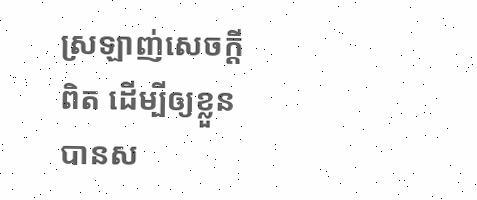ស្រឡាញ់សេចក្ដីពិត ដើម្បីឲ្យខ្លួនបានស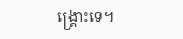ង្គ្រោះទេ។